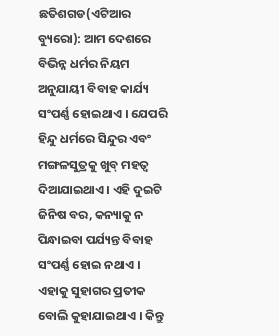ଛତିଶଗଡ(ଏଟିଆର ବ୍ୟୁରୋ): ଆମ ଦେଶରେ ବିଭିନ୍ନ ଧର୍ମର ନିୟମ ଅନୁଯାୟୀ ବିବାହ କାର୍ଯ୍ୟ ସଂପର୍ଣ୍ଣ ହୋଇଥାଏ । ଯେପରି ହିନ୍ଦୁ ଧର୍ମରେ ସିନ୍ଦୁର ଏବଂ ମଙ୍ଗଳସୁତ୍ରକୁ ଖୁବ୍ ମହତ୍ୱ ଦିଆଯାଇଥାଏ । ଏହି ଦୁଇଟି ଜିନିଷ ବର, କନ୍ୟାକୁ ନ ପିନ୍ଧାଇବା ପର୍ଯ୍ୟନ୍ତ ବିବାହ ସଂପର୍ଣ୍ଣ ହୋଇ ନଥାଏ । ଏହାକୁ ସୁହାଗର ପ୍ରତୀକ ବୋଲି କୁହାଯାଇଥାଏ । କିନ୍ତୁ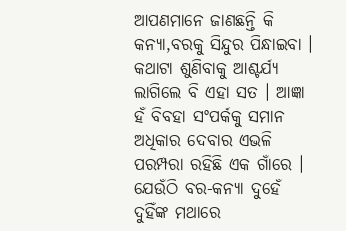ଆପଣମାନେ ଜାଣଛନ୍ତି କି କନ୍ୟା,ବରକୁ ସିନ୍ଦୁର ପିନ୍ଧାଇବା । କଥାଟା ଶୁଣିବାକୁ ଆଶ୍ଚର୍ଯ୍ୟ ଲାଗିଲେ ବି ଏହା ସତ । ଆଜ୍ଞା ହଁ ବିବହା ସଂପର୍କକୁ ସମାନ ଅଧିକାର ଦେବାର ଏଭଳି ପରମ୍ପରା ରହିଛି ଏକ ଗାଁରେ । ଯେଉଁଠି ବର-କନ୍ୟା ଦୁହେଁ ଦୁହିଁଙ୍କ ମଥାରେ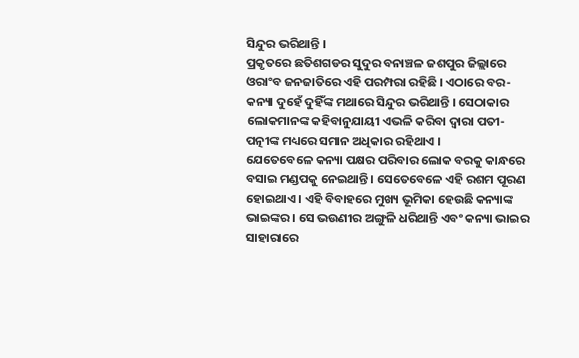ସିନ୍ଦୁର ଭରିଥାନ୍ତି ।
ପ୍ରକୃତରେ ଛତିଶଗଡର ସୁଦୁର ବନାଞ୍ଚଳ ଜଶପୁର ଜିଲ୍ଲାରେ ଓରାଂବ ଜନଜାତିରେ ଏହି ପରମ୍ପରା ରହିଛି । ଏଠାରେ ବର-କନ୍ୟା ଦୁହେଁ ଦୁହିଁଙ୍କ ମଥାରେ ସିନ୍ଦୁର ଭରିଥାନ୍ତି । ସେଠାକାର ଲୋକମାନଙ୍କ କହିବାନୁଯାୟୀ ଏଭଳି କରିବା ଦ୍ୱାରା ପତୀ-ପତ୍ନୀଙ୍କ ମଧ୍ୟରେ ସମାନ ଅଧିକାର ରହିଥାଏ ।
ଯେତେବେଳେ କନ୍ୟା ପକ୍ଷର ପରିବାର ଲୋକ ବରକୁ କାନ୍ଧରେ ବସାଇ ମଣ୍ଡପକୁ ନେଇଥାନ୍ତି । ସେତେବେଳେ ଏହି ରଶମ ପୂରଣ ହୋଇଥାଏ । ଏହି ବିବାହରେ ମୁଖ୍ୟ ଭୂମିକା ହେଉଛି କନ୍ୟାଙ୍କ ଭାଇଙ୍କର । ସେ ଭଉଣୀର ଅଙ୍ଗୁଳି ଧରିଥାନ୍ତି ଏବଂ କନ୍ୟା ଭାଇର ସାହାରାରେ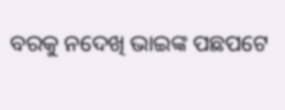ବରକୁ ନଦେଖି ଭାଇଙ୍କ ପଛପଟେ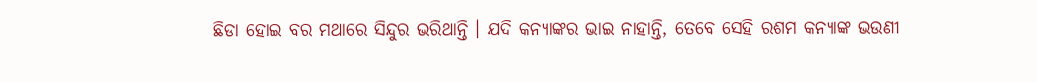ଛିଡା ହୋଇ ବର ମଥାରେ ସିନ୍ଦୁର ଭରିଥାନ୍ତି । ଯଦି କନ୍ୟାଙ୍କର ଭାଇ ନାହାନ୍ତି, ତେବେ ସେହି ରଶମ କନ୍ୟାଙ୍କ ଭଉଣୀ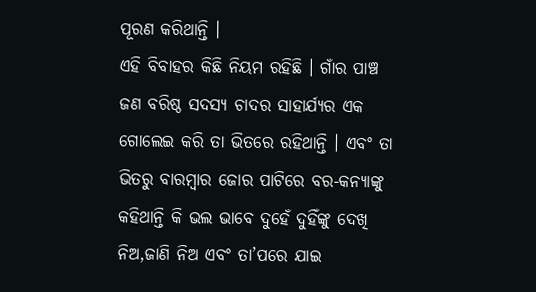ପୂରଣ କରିଥାନ୍ତି ।
ଏହି ବିବାହର କିଛି ନିୟମ ରହିଛି । ଗାଁର ପାଞ୍ଚ ଜଣ ବରିଷ୍ଠ ସଦସ୍ୟ ଚାଦର ସାହାର୍ଯ୍ୟର ଏକ ଗୋଲେଇ କରି ତା ଭିତରେ ରହିଥାନ୍ତି । ଏବଂ ତା ଭିତରୁ ବାରମ୍ବାର ଜୋର ପାଟିରେ ବର-କନ୍ୟାଙ୍କୁ କହିଥାନ୍ତି କି ଭଲ ଭାବେ ଦୁହେଁ ଦୁହିଁଙ୍କୁ ଦେଖି ନିଅ,ଜାଣି ନିଅ ଏବଂ ତା’ପରେ ଯାଇ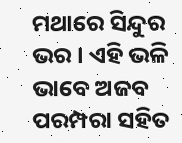ମଥାରେ ସିନ୍ଦୁର ଭର । ଏହି ଭଳି ଭାବେ ଅଜବ ପରମ୍ପରା ସହିତ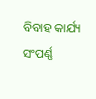ବିବାହ କାର୍ଯ୍ୟ ସଂପର୍ଣ୍ଣ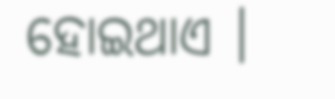ହୋଇଥାଏ ।